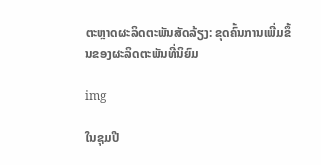ຕະຫຼາດຜະລິດຕະພັນສັດລ້ຽງ: ຂຸດຄົ້ນການເພີ່ມຂຶ້ນຂອງຜະລິດຕະພັນທີ່ນິຍົມ

img

ໃນຊຸມປີ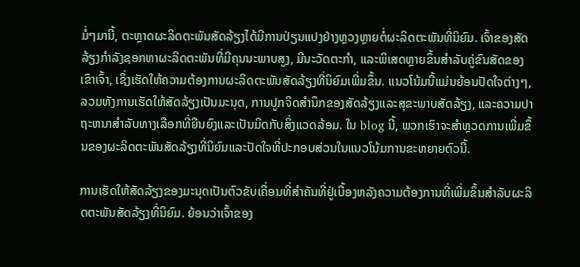ມໍ່ໆມານີ້, ຕະຫຼາດຜະລິດຕະພັນສັດລ້ຽງໄດ້ມີການປ່ຽນແປງຢ່າງຫຼວງຫຼາຍຕໍ່ຜະລິດຕະພັນທີ່ນິຍົມ. ເຈົ້າຂອງສັດລ້ຽງກໍາລັງຊອກຫາຜະລິດຕະພັນທີ່ມີຄຸນນະພາບສູງ, ມີນະວັດຕະກໍາ, ແລະພິເສດຫຼາຍຂຶ້ນສໍາລັບຄູ່ຂົນສັດຂອງເຂົາເຈົ້າ, ເຊິ່ງເຮັດໃຫ້ຄວາມຕ້ອງການຜະລິດຕະພັນສັດລ້ຽງທີ່ນິຍົມເພີ່ມຂຶ້ນ. ແນວໂນ້ມນີ້ແມ່ນຍ້ອນປັດໃຈຕ່າງໆ, ລວມທັງການເຮັດໃຫ້ສັດລ້ຽງເປັນມະນຸດ, ການປູກຈິດສໍານຶກຂອງສັດລ້ຽງແລະສຸຂະພາບສັດລ້ຽງ, ແລະຄວາມປາຖະຫນາສໍາລັບທາງເລືອກທີ່ຍືນຍົງແລະເປັນມິດກັບສິ່ງແວດລ້ອມ. ໃນ blog ນີ້, ພວກເຮົາຈະສໍາຫຼວດການເພີ່ມຂຶ້ນຂອງຜະລິດຕະພັນສັດລ້ຽງທີ່ນິຍົມແລະປັດໃຈທີ່ປະກອບສ່ວນໃນແນວໂນ້ມການຂະຫຍາຍຕົວນີ້.

ການເຮັດໃຫ້ສັດລ້ຽງຂອງມະນຸດເປັນຕົວຂັບເຄື່ອນທີ່ສໍາຄັນທີ່ຢູ່ເບື້ອງຫລັງຄວາມຕ້ອງການທີ່ເພີ່ມຂຶ້ນສໍາລັບຜະລິດຕະພັນສັດລ້ຽງທີ່ນິຍົມ. ຍ້ອນວ່າເຈົ້າຂອງ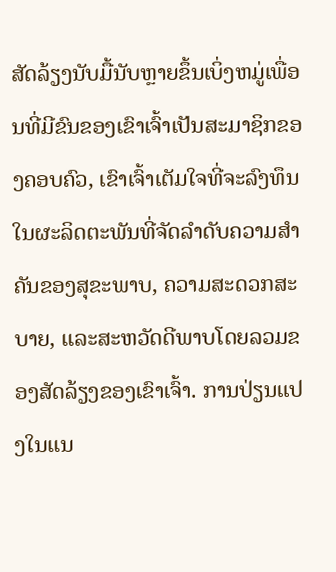ສັດລ້ຽງນັບມື້ນັບຫຼາຍຂຶ້ນເບິ່ງຫມູ່ເພື່ອນທີ່ມີຂົນຂອງເຂົາເຈົ້າເປັນສະມາຊິກຂອງຄອບຄົວ, ເຂົາເຈົ້າເຕັມໃຈທີ່ຈະລົງທຶນໃນຜະລິດຕະພັນທີ່ຈັດລໍາດັບຄວາມສໍາຄັນຂອງສຸຂະພາບ, ຄວາມສະດວກສະບາຍ, ແລະສະຫວັດດີພາບໂດຍລວມຂອງສັດລ້ຽງຂອງເຂົາເຈົ້າ. ການປ່ຽນແປງໃນແນ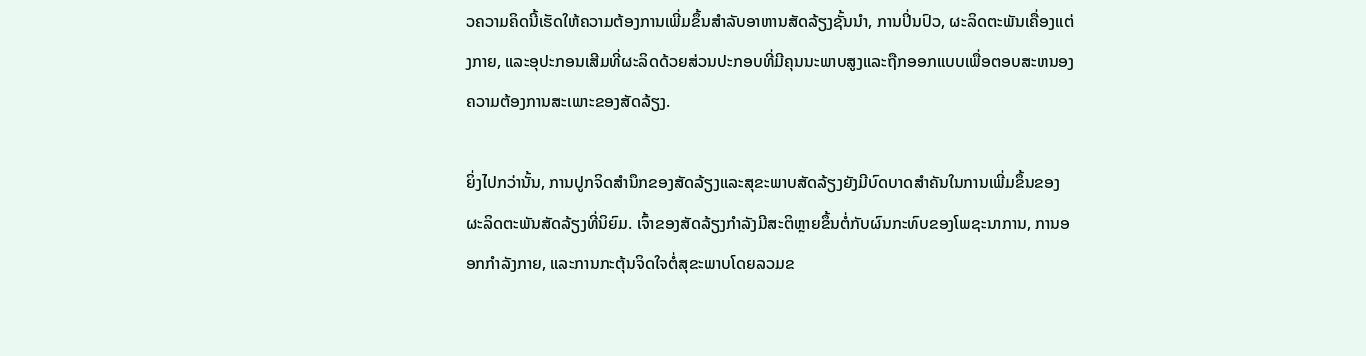ວຄວາມຄິດນີ້ເຮັດໃຫ້ຄວາມຕ້ອງການເພີ່ມຂຶ້ນສໍາລັບອາຫານສັດລ້ຽງຊັ້ນນໍາ, ການປິ່ນປົວ, ຜະລິດຕະພັນເຄື່ອງແຕ່ງກາຍ, ແລະອຸປະກອນເສີມທີ່ຜະລິດດ້ວຍສ່ວນປະກອບທີ່ມີຄຸນນະພາບສູງແລະຖືກອອກແບບເພື່ອຕອບສະຫນອງຄວາມຕ້ອງການສະເພາະຂອງສັດລ້ຽງ.

ຍິ່ງໄປກວ່ານັ້ນ, ການປູກຈິດສໍານຶກຂອງສັດລ້ຽງແລະສຸຂະພາບສັດລ້ຽງຍັງມີບົດບາດສໍາຄັນໃນການເພີ່ມຂຶ້ນຂອງຜະລິດຕະພັນສັດລ້ຽງທີ່ນິຍົມ. ເຈົ້າຂອງສັດລ້ຽງກໍາລັງມີສະຕິຫຼາຍຂຶ້ນຕໍ່ກັບຜົນກະທົບຂອງໂພຊະນາການ, ການອອກກໍາລັງກາຍ, ແລະການກະຕຸ້ນຈິດໃຈຕໍ່ສຸຂະພາບໂດຍລວມຂ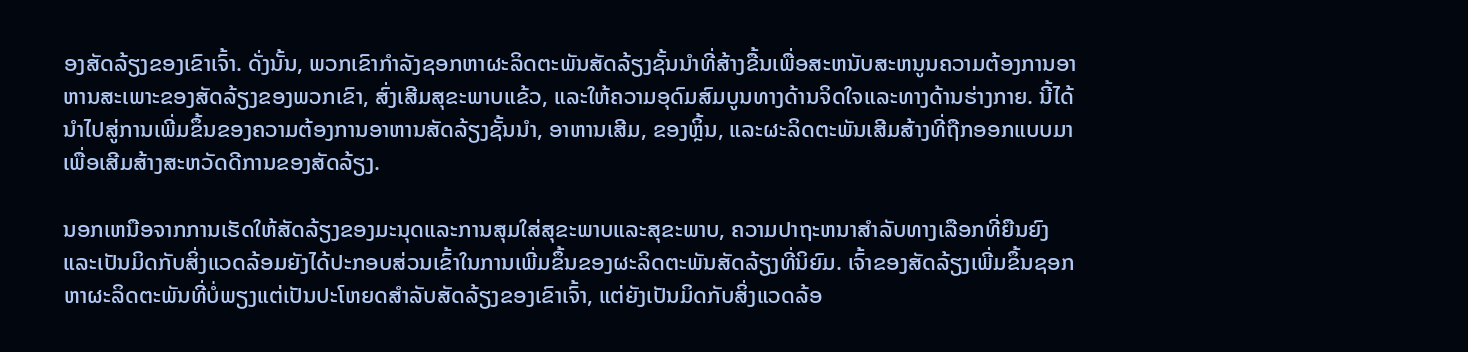ອງສັດລ້ຽງຂອງເຂົາເຈົ້າ. ດັ່ງນັ້ນ, ພວກເຂົາກໍາລັງຊອກຫາຜະລິດຕະພັນສັດລ້ຽງຊັ້ນນໍາທີ່ສ້າງຂື້ນເພື່ອສະຫນັບສະຫນູນຄວາມຕ້ອງການອາຫານສະເພາະຂອງສັດລ້ຽງຂອງພວກເຂົາ, ສົ່ງເສີມສຸຂະພາບແຂ້ວ, ແລະໃຫ້ຄວາມອຸດົມສົມບູນທາງດ້ານຈິດໃຈແລະທາງດ້ານຮ່າງກາຍ. ນີ້ໄດ້ນໍາໄປສູ່ການເພີ່ມຂຶ້ນຂອງຄວາມຕ້ອງການອາຫານສັດລ້ຽງຊັ້ນນໍາ, ອາຫານເສີມ, ຂອງຫຼິ້ນ, ແລະຜະລິດຕະພັນເສີມສ້າງທີ່ຖືກອອກແບບມາເພື່ອເສີມສ້າງສະຫວັດດີການຂອງສັດລ້ຽງ.

ນອກເຫນືອຈາກການເຮັດໃຫ້ສັດລ້ຽງຂອງມະນຸດແລະການສຸມໃສ່ສຸຂະພາບແລະສຸຂະພາບ, ຄວາມປາຖະຫນາສໍາລັບທາງເລືອກທີ່ຍືນຍົງແລະເປັນມິດກັບສິ່ງແວດລ້ອມຍັງໄດ້ປະກອບສ່ວນເຂົ້າໃນການເພີ່ມຂຶ້ນຂອງຜະລິດຕະພັນສັດລ້ຽງທີ່ນິຍົມ. ເຈົ້າຂອງສັດລ້ຽງເພີ່ມຂຶ້ນຊອກຫາຜະລິດຕະພັນທີ່ບໍ່ພຽງແຕ່ເປັນປະໂຫຍດສໍາລັບສັດລ້ຽງຂອງເຂົາເຈົ້າ, ແຕ່ຍັງເປັນມິດກັບສິ່ງແວດລ້ອ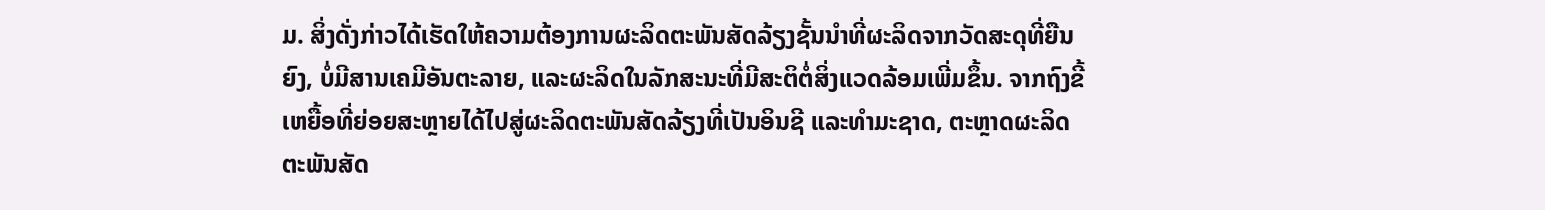ມ. ສິ່ງດັ່ງກ່າວໄດ້ເຮັດໃຫ້ຄວາມຕ້ອງການຜະລິດຕະພັນສັດລ້ຽງຊັ້ນນໍາທີ່ຜະລິດຈາກວັດສະດຸທີ່ຍືນຍົງ, ບໍ່ມີສານເຄມີອັນຕະລາຍ, ແລະຜະລິດໃນລັກສະນະທີ່ມີສະຕິຕໍ່ສິ່ງແວດລ້ອມເພີ່ມຂຶ້ນ. ຈາກຖົງຂີ້ເຫຍື້ອທີ່ຍ່ອຍສະຫຼາຍໄດ້ໄປສູ່ຜະລິດຕະພັນສັດລ້ຽງທີ່ເປັນອິນຊີ ແລະທໍາມະຊາດ, ຕະຫຼາດຜະລິດຕະພັນສັດ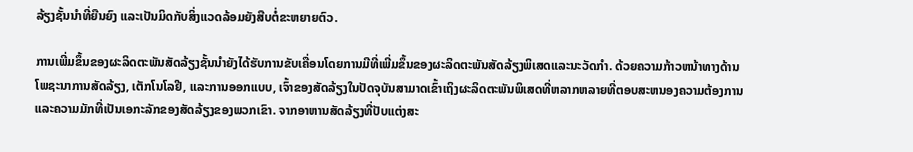ລ້ຽງຊັ້ນນໍາທີ່ຍືນຍົງ ແລະເປັນມິດກັບສິ່ງແວດລ້ອມຍັງສືບຕໍ່ຂະຫຍາຍຕົວ.

ການເພີ່ມຂຶ້ນຂອງຜະລິດຕະພັນສັດລ້ຽງຊັ້ນນໍາຍັງໄດ້ຮັບການຂັບເຄື່ອນໂດຍການມີທີ່ເພີ່ມຂຶ້ນຂອງຜະລິດຕະພັນສັດລ້ຽງພິເສດແລະນະວັດກໍາ. ດ້ວຍຄວາມກ້າວຫນ້າທາງດ້ານໂພຊະນາການສັດລ້ຽງ, ເຕັກໂນໂລຢີ, ແລະການອອກແບບ, ເຈົ້າຂອງສັດລ້ຽງໃນປັດຈຸບັນສາມາດເຂົ້າເຖິງຜະລິດຕະພັນພິເສດທີ່ຫລາກຫລາຍທີ່ຕອບສະຫນອງຄວາມຕ້ອງການແລະຄວາມມັກທີ່ເປັນເອກະລັກຂອງສັດລ້ຽງຂອງພວກເຂົາ. ຈາກອາຫານສັດລ້ຽງທີ່ປັບແຕ່ງສະ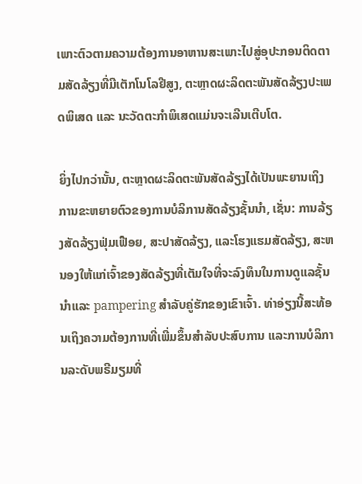ເພາະຕົວຕາມຄວາມຕ້ອງການອາຫານສະເພາະໄປສູ່ອຸປະກອນຕິດຕາມສັດລ້ຽງທີ່ມີເຕັກໂນໂລຢີສູງ, ຕະຫຼາດຜະລິດຕະພັນສັດລ້ຽງປະເພດພິເສດ ແລະ ນະວັດຕະກໍາພິເສດແມ່ນຈະເລີນເຕີບໂຕ.

ຍິ່ງໄປກວ່ານັ້ນ, ຕະຫຼາດຜະລິດຕະພັນສັດລ້ຽງໄດ້ເປັນພະຍານເຖິງການຂະຫຍາຍຕົວຂອງການບໍລິການສັດລ້ຽງຊັ້ນນໍາ, ເຊັ່ນ: ການລ້ຽງສັດລ້ຽງຟຸ່ມເຟືອຍ, ສະປາສັດລ້ຽງ, ແລະໂຮງແຮມສັດລ້ຽງ, ສະຫນອງໃຫ້ແກ່ເຈົ້າຂອງສັດລ້ຽງທີ່ເຕັມໃຈທີ່ຈະລົງທຶນໃນການດູແລຊັ້ນນໍາແລະ pampering ສໍາລັບຄູ່ຮັກຂອງເຂົາເຈົ້າ. ທ່າອ່ຽງນີ້ສະທ້ອນເຖິງຄວາມຕ້ອງການທີ່ເພີ່ມຂຶ້ນສຳລັບປະສົບການ ແລະການບໍລິການລະດັບພຣີມຽມທີ່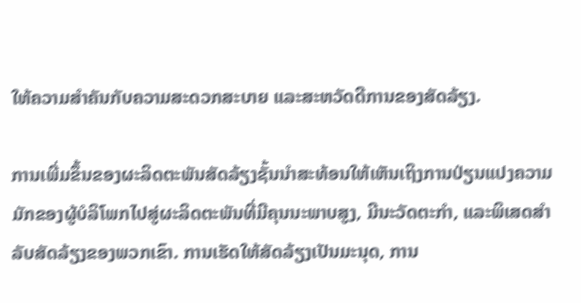ໃຫ້ຄວາມສຳຄັນກັບຄວາມສະດວກສະບາຍ ແລະສະຫວັດດີການຂອງສັດລ້ຽງ.

ການເພີ່ມຂຶ້ນຂອງຜະລິດຕະພັນສັດລ້ຽງຊັ້ນນໍາສະທ້ອນໃຫ້ເຫັນເຖິງການປ່ຽນແປງຄວາມມັກຂອງຜູ້ບໍລິໂພກໄປສູ່ຜະລິດຕະພັນທີ່ມີຄຸນນະພາບສູງ, ມີນະວັດຕະກໍາ, ແລະພິເສດສໍາລັບສັດລ້ຽງຂອງພວກເຂົາ. ການເຮັດໃຫ້ສັດລ້ຽງເປັນມະນຸດ, ການ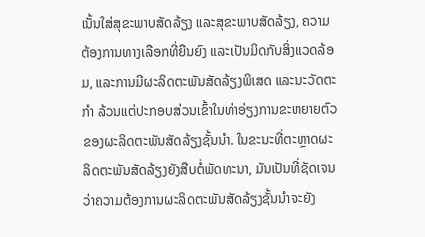ເນັ້ນໃສ່ສຸຂະພາບສັດລ້ຽງ ແລະສຸຂະພາບສັດລ້ຽງ, ຄວາມຕ້ອງການທາງເລືອກທີ່ຍືນຍົງ ແລະເປັນມິດກັບສິ່ງແວດລ້ອມ, ແລະການມີຜະລິດຕະພັນສັດລ້ຽງພິເສດ ແລະນະວັດຕະກໍາ ລ້ວນແຕ່ປະກອບສ່ວນເຂົ້າໃນທ່າອ່ຽງການຂະຫຍາຍຕົວຂອງຜະລິດຕະພັນສັດລ້ຽງຊັ້ນນໍາ. ໃນຂະນະທີ່ຕະຫຼາດຜະລິດຕະພັນສັດລ້ຽງຍັງສືບຕໍ່ພັດທະນາ, ມັນເປັນທີ່ຊັດເຈນວ່າຄວາມຕ້ອງການຜະລິດຕະພັນສັດລ້ຽງຊັ້ນນໍາຈະຍັງ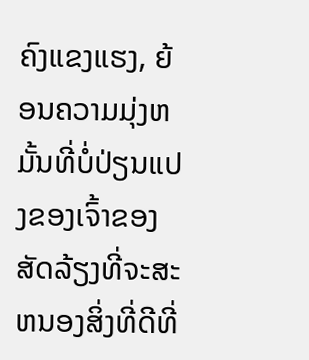ຄົງແຂງແຮງ, ຍ້ອນຄວາມມຸ່ງຫມັ້ນທີ່ບໍ່ປ່ຽນແປງຂອງເຈົ້າຂອງສັດລ້ຽງທີ່ຈະສະຫນອງສິ່ງທີ່ດີທີ່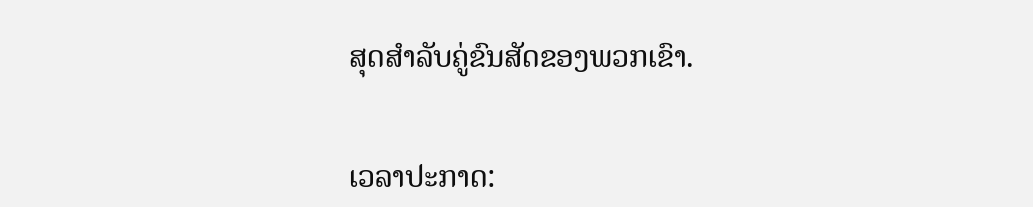ສຸດສໍາລັບຄູ່ຂົນສັດຂອງພວກເຂົາ.


ເວລາປະກາດ: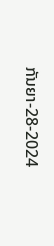ກັນຍາ-28-2024